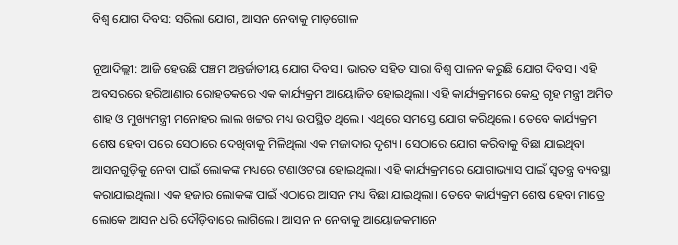ବିଶ୍ବ ଯୋଗ ଦିବସ: ସରିଲା ଯୋଗ, ଆସନ ନେବାକୁ ମାଡ଼ଗୋଳ

ନୂଆଦିଲ୍ଲୀ: ଆଜି ହେଉଛି ପଞ୍ଚମ ଅନ୍ତର୍ଜାତୀୟ ଯୋଗ ଦିବସ। ଭାରତ ସହିତ ସାରା ବିଶ୍ୱ ପାଳନ କରୁଛି ଯୋଗ ଦିବସ। ଏହି ଅବସରରେ ହରିଆଣାର ରୋହତକରେ ଏକ କାର୍ଯ୍ୟକ୍ରମ ଆୟୋଜିତ ହୋଇଥିଲା। ଏହି କାର୍ଯ୍ୟକ୍ରମରେ କେନ୍ଦ୍ର ଗୃହ ମନ୍ତ୍ରୀ ଅମିତ ଶାହ ଓ ମୁଖ୍ୟମନ୍ତ୍ରୀ ମନୋହର ଲାଲ ଖଟ୍ଟର ମଧ୍ୟ ଉପସ୍ଥିତ ଥିଲେ। ଏଥିରେ ସମସ୍ତେ ଯୋଗ କରିଥିଲେ। ତେବେ କାର୍ଯ୍ୟକ୍ରମ ଶେଷ ହେବା ପରେ ସେଠାରେ ଦେଖିବାକୁ ମିଳିଥିଲା ଏକ ମଜାଦାର ଦୃଶ୍ୟ। ସେଠାରେ ଯୋଗ କରିବାକୁ ବିଛା ଯାଇଥିବା ଆସନଗୁଡ଼ିକୁ ନେବା ପାଇଁ ଲୋକଙ୍କ ମଧ୍ୟରେ ଟଣାଓଟରା ହୋଇଥିଲା। ଏହି କାର୍ଯ୍ୟକ୍ରମରେ ଯୋଗାଭ୍ୟାସ ପାଇଁ ସ୍ୱତନ୍ତ୍ର ବ୍ୟବସ୍ଥା କରାଯାଇଥିଲା। ଏକ ହଜାର ଲୋକଙ୍କ ପାଇଁ ଏଠାରେ ଆସନ ମଧ୍ୟ ବିଛା ଯାଇଥିଲା। ତେବେ କାର୍ଯ୍ୟକ୍ରମ ଶେଷ ହେବା ମାତ୍ରେ ଲୋକେ ଆସନ ଧରି ଦୌଡ଼ିବାରେ ଲାଗିଲେ। ଆସନ ନ ନେବାକୁ ଆୟୋଜକମାନେ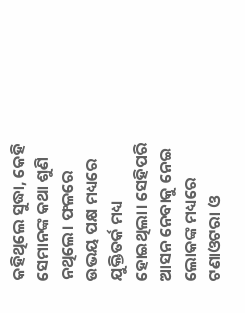କହିଥିଲେ ସୁଦ୍ଧା, କେହି ସେମାନଙ୍କ କଥା ଶୁଣି ନଥିଲେ। ଫଳରେ ଉଭୟ ପକ୍ଷ ମଧ୍ୟରେ ଯୁକ୍ତିତର୍କ ମଧ୍ୟ ହୋଇଥିଲା। ସେହିପରି ଆସନ ନେବାକୁ ନେଇ ଲୋକଙ୍କ ମଧ୍ୟରେ ଟଣାଓଟରା ଓ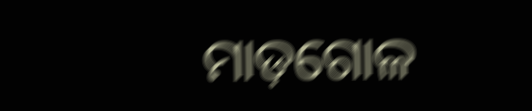ମାଡ଼ଗୋଳ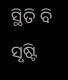ସ୍ଥିତି ବି ସୃଷ୍ଟି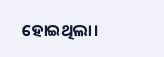ହୋଇଥିଲା।